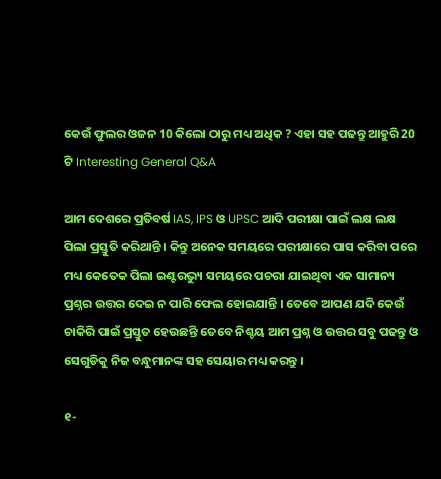କେଉଁ ଫୁଲର ଓଜନ 10 କିଲୋ ଠାରୁ ମଧ୍ୟ ଅଧିକ ? ଏହା ସହ ପଢନ୍ତୁ ଆହୁରି 20 ଟି Interesting General Q&A

ଆମ ଦେଶରେ ପ୍ରତିବର୍ଷ IAS, IPS ଓ UPSC ଆଦି ପରୀକ୍ଷା ପାଇଁ ଲକ୍ଷ ଲକ୍ଷ ପିଲା ପ୍ରସ୍ତୁତି କରିଥାନ୍ତି । କିନ୍ତୁ ଅନେକ ସମୟରେ ପରୀକ୍ଷାରେ ପାସ କରିବା ପରେ ମଧ୍ୟ କେତେକ ପିଲା ଇଣ୍ଟରଭ୍ୟୁ ସମୟରେ ପଚରା ଯାଇଥିବା ଏକ ସାମାନ୍ୟ ପ୍ରଶ୍ନର ଉତ୍ତର ଦେଇ ନ ପାରି ଫେଲ ହୋଇଯାନ୍ତି । ତେବେ ଆପଣ ଯଦି କେଉଁ ଚାକିରି ପାଇଁ ପ୍ରସ୍ତୁତ ହେଉଛନ୍ତି ତେବେ ନିଶ୍ଚୟ ଆମ ପ୍ରଶ୍ନ ଓ ଉତ୍ତର ସବୁ ପଢନ୍ତୁ ଓ ସେଗୁଡିକୁ ନିଜ ବନ୍ଧୁମାନଙ୍କ ସହ ସେୟାର ମଧ୍ୟ କରନ୍ତୁ ।

୧-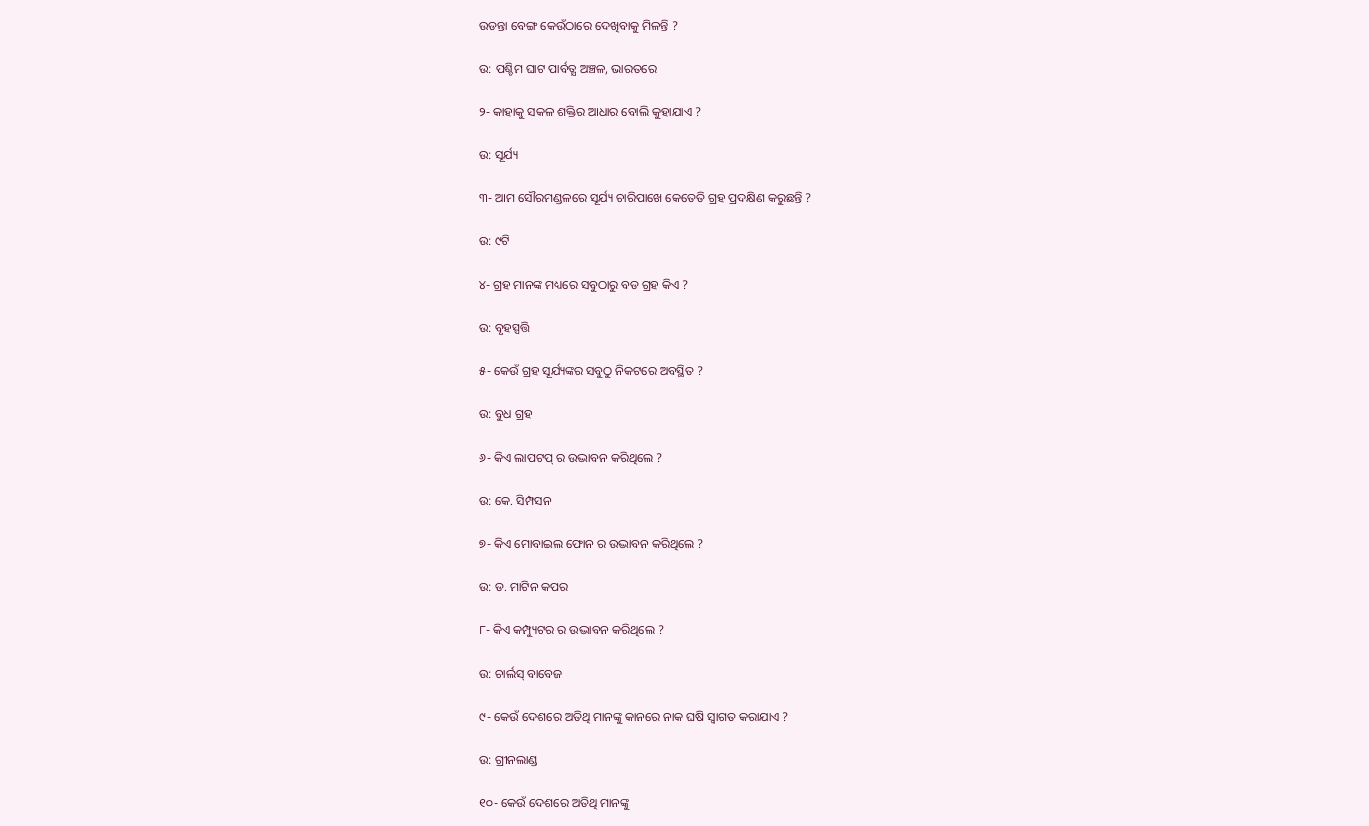ଉଡନ୍ତା ବେଙ୍ଗ କେଉଁଠାରେ ଦେଖିବାକୁ ମିଳନ୍ତି ?

ଉ: ପଶ୍ଚିମ ଘାଟ ପାର୍ବତ୍ଯ ଅଞ୍ଚଳ, ଭାରତରେ

୨- କାହାକୁ ସକଳ ଶକ୍ତିର ଆଧାର ବୋଲି କୁହାଯାଏ ?

ଉ: ସୂର୍ଯ୍ୟ

୩- ଆମ ସୌରମଣ୍ଡଳରେ ସୂର୍ଯ୍ୟ ଚାରିପାଖେ କେତେତି ଗ୍ରହ ପ୍ରଦକ୍ଷିଣ କରୁଛନ୍ତି ?

ଉ: ୯ଟି

୪- ଗ୍ରହ ମାନଙ୍କ ମଧ୍ୟରେ ସବୁଠାରୁ ବଡ ଗ୍ରହ କିଏ ?

ଉ: ବୃହସ୍ପତ୍ତି

୫- କେଉଁ ଗ୍ରହ ସୂର୍ଯ୍ୟଙ୍କର ସବୁଠୁ ନିକଟରେ ଅବସ୍ଥିତ ?

ଉ: ବୁଧ ଗ୍ରହ

୬- କିଏ ଲାପଟପ୍ ର ଉଦ୍ଭାବନ କରିଥିଲେ ?

ଉ: କେ. ସିମ୍ପସନ

୭- କିଏ ମୋବାଇଲ ଫୋନ ର ଉଦ୍ଭାବନ କରିଥିଲେ ?

ଉ: ଡ. ମାଟିନ କପର

୮- କିଏ କମ୍ପ୍ୟୁଟର ର ଉଦ୍ଭାବନ କରିଥିଲେ ?

ଉ: ଚାର୍ଲସ୍ ବାବେଜ

୯- କେଉଁ ଦେଶରେ ଅତିଥି ମାନଙ୍କୁ କାନରେ ନାକ ଘଷି ସ୍ଵାଗତ କରାଯାଏ ?

ଉ: ଗ୍ରୀନଲାଣ୍ଡ

୧୦- କେଉଁ ଦେଶରେ ଅତିଥି ମାନଙ୍କୁ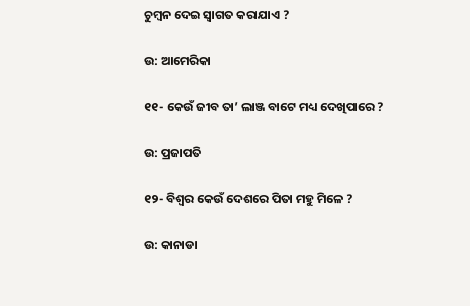ଚୁମ୍ବନ ଦେଇ ସ୍ଵାଗତ କରାଯାଏ ?

ଉ: ଆମେରିକା

୧୧- କେଉଁ ଜୀବ ତା’ ଲାଞ୍ଜ ବାଟେ ମଧ୍ୟ ଦେଖିପାରେ ?

ଉ: ପ୍ରଜାପତି

୧୨- ବିଶ୍ଵର କେଉଁ ଦେଶରେ ପିତା ମହୁ ମିଳେ ?

ଉ: କାନାଡା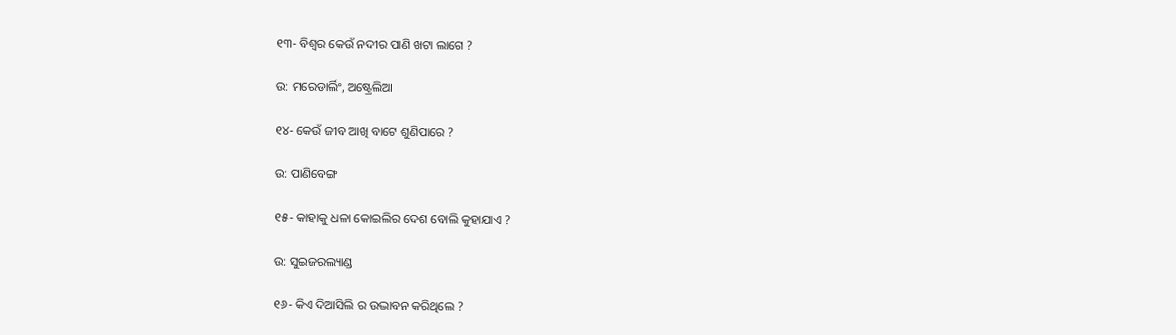୧୩- ବିଶ୍ଵର କେଉଁ ନଦୀର ପାଣି ଖଟା ଲାଗେ ?

ଉ: ମରେଡାର୍ଲିଂ, ଅଷ୍ଟ୍ରେଲିଆ

୧୪- କେଉଁ ଜୀବ ଆଖି ବାଟେ ଶୁଣିପାରେ ?

ଉ: ପାଣିବେଙ୍ଗ

୧୫- କାହାକୁ ଧଳା କୋଇଲିର ଦେଶ ବୋଲି କୁହାଯାଏ ?

ଉ: ସୁଇଜରଲ୍ୟାଣ୍ଡ

୧୬- କିଏ ଦିଆସିଲି ର ଉଦ୍ଭାବନ କରିଥିଲେ ?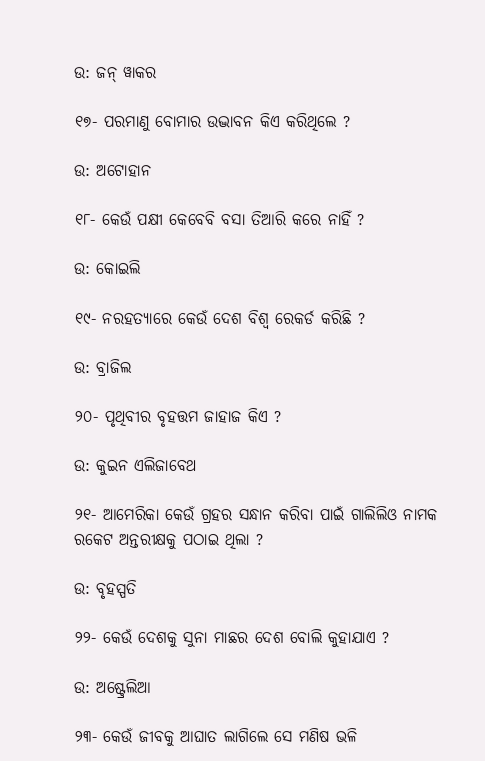ଉ: ଜନ୍ ୱାକର

୧୭- ପରମାଣୁ ବୋମାର ଉଦ୍ଭାବନ କିଏ କରିଥିଲେ ?

ଉ: ଅଟୋହାନ

୧୮- କେଉଁ ପକ୍ଷୀ କେବେବି ବସା ତିଆରି କରେ ନାହିଁ ?

ଉ: କୋଇଲି

୧୯- ନରହତ୍ୟାରେ କେଉଁ ଦେଶ ବିଶ୍ଵ ରେକର୍ଡ କରିଛି ?

ଉ: ବ୍ରାଜିଲ

୨୦- ପୃଥିବୀର ବୃହତ୍ତମ ଜାହାଜ କିଏ ?

ଉ: କୁଇନ ଏଲିଜାବେଥ

୨୧- ଆମେରିକା କେଉଁ ଗ୍ରହର ସନ୍ଧାନ କରିବା ପାଇଁ ଗାଲିଲିଓ ନାମକ ରକେଟ ଅନ୍ତରୀକ୍ଷକୁ ପଠାଇ ଥିଲା ?

ଉ: ବୃହସ୍ପତି

୨୨- କେଉଁ ଦେଶକୁ ସୁନା ମାଛର ଦେଶ ବୋଲି କୁହାଯାଏ ?

ଉ: ଅଷ୍ଟ୍ରେଲିଆ

୨୩- କେଉଁ ଜୀବକୁ ଆଘାତ ଲାଗିଲେ ସେ ମଣିଷ ଭଳି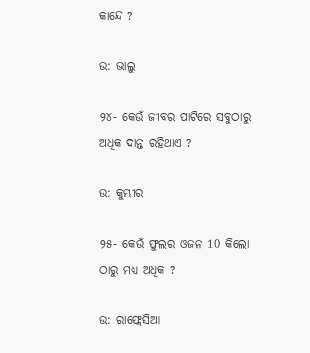କାନ୍ଦେ ?

ଉ: ଭାଲୁ

୨୪- କେଉଁ ଜୀବର ପାଟିରେ ସବୁଠାରୁ ଅଧିକ ଦାନ୍ତ ରହିଥାଏ ?

ଉ: କୁମ୍ଭୀର

୨୫- କେଉଁ ଫୁଲର ଓଜନ 10 କିଲୋ ଠାରୁ ମଧ୍ୟ ଅଧିକ ?

ଉ: ରାଫ୍ଲେସିଆ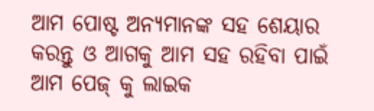ଆମ ପୋଷ୍ଟ ଅନ୍ୟମାନଙ୍କ ସହ ଶେୟାର କରନ୍ତୁ ଓ ଆଗକୁ ଆମ ସହ ରହିବା ପାଇଁ ଆମ ପେଜ୍ କୁ ଲାଇକ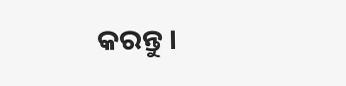କରନ୍ତୁ ।